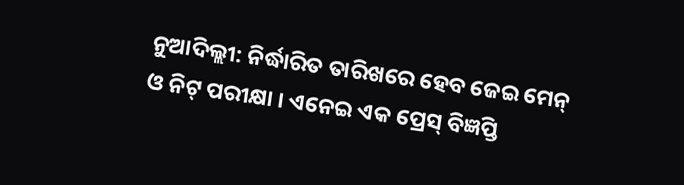ନୁଆଦିଲ୍ଲୀ: ନିର୍ଦ୍ଧାରିତ ତାରିଖରେ ହେବ ଜେଇ ମେନ୍ ଓ ନିଟ୍ ପରୀକ୍ଷା । ଏନେଇ ଏକ ପ୍ରେସ୍ ବିଜ୍ଞପ୍ତି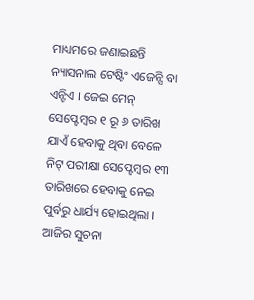ମାଧ୍ୟମରେ ଜଣାଇଛନ୍ତି ନ୍ୟାସନାଲ ଟେଷ୍ଟିଂ ଏଜେନ୍ସି ବା ଏନ୍ଟିଏ । ଜେଇ ମେନ୍ ସେପ୍ଟେମ୍ବର ୧ ରୂ ୬ ତାରିଖ ଯାଏଁ ହେବାକୁ ଥିବା ବେଳେ ନିଟ୍ ପରୀକ୍ଷା ସେପ୍ଟେମ୍ବର ୧୩ ତାରିଖରେ ହେବାକୁ ନେଇ ପୁର୍ବରୁ ଧାର୍ଯ୍ୟ ହୋଇଥିଲା । ଆଜିର ସୁଚନା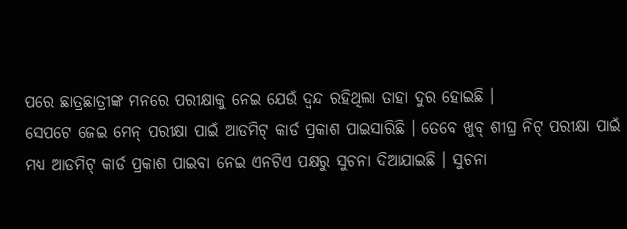ପରେ ଛାତ୍ରଛାତ୍ରୀଙ୍କ ମନରେ ପରୀକ୍ଷାକୁ ନେଇ ଯେଉଁ ଦ୍ୱନ୍ଦ ରହିଥିଲା ତାହା ଦୁର ହୋଇଛି ।
ସେପଟେ ଜେଇ ମେନ୍ ପରୀକ୍ଷା ପାଇଁ ଆଡମିଟ୍ କାର୍ଡ ପ୍ରକାଶ ପାଇସାରିଛି । ତେବେ ଖୁବ୍ ଶୀଘ୍ର ନିଟ୍ ପରୀକ୍ଷା ପାଇଁ ମଧ୍ୟ ଆଡମିଟ୍ କାର୍ଡ ପ୍ରକାଶ ପାଇବା ନେଇ ଏନଟିଏ ପକ୍ଷରୁ ସୁଚନା ଦିଆଯାଇଛି । ସୁଚନା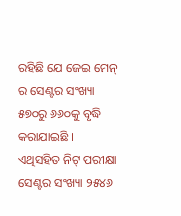ରହିଛି ଯେ ଜେଇ ମେନ୍ ର ସେଣ୍ଟର ସଂଖ୍ୟା ୫୭୦ରୁ ୬୬୦କୁ ବୃଦ୍ଧି କରାଯାଇଛି । ଏଥିସହିତ ନିଟ୍ ପରୀକ୍ଷା ସେଣ୍ଟର ସଂଖ୍ୟା ୨୫୪୬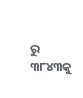ରୁ ୩୮୪୩କୁ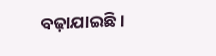ବଢ଼ାଯାଇଛି ।